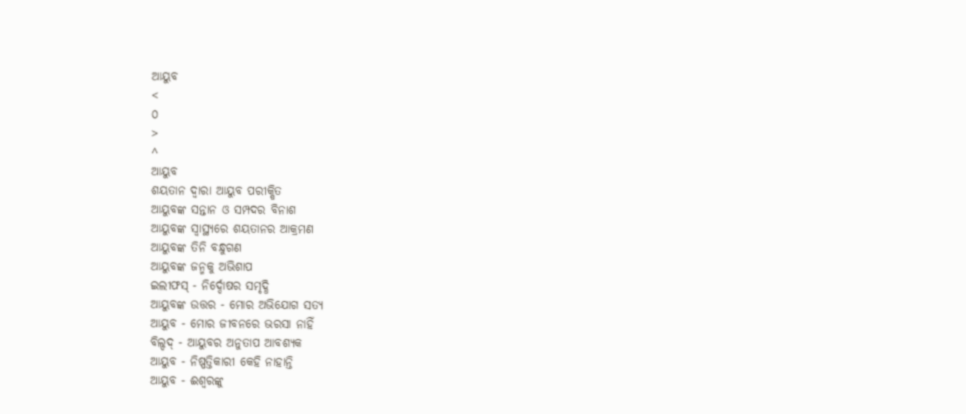ଆୟୁବ
<
୦
>
^
ଆୟୁବ
ଶୟତାନ ଦ୍ୱାରା ଆୟୁବ ପରୀକ୍ଷିତ
ଆୟୁବଙ୍କ ସନ୍ତାନ ଓ ସମ୍ପଦର ବିନାଶ
ଆୟୁବଙ୍କ ସ୍ୱାସ୍ଥ୍ୟରେ ଶୟତାନର ଆକ୍ରମଣ
ଆୟୁବଙ୍କ ତିନି ବନ୍ଧୁଗଣ
ଆୟୁବଙ୍କ ଜନ୍ମକୁ ଅଭିଶାପ
ଇଲୀଫସ୍ - ନିର୍ଦ୍ଦୋଷର ସମୃଦ୍ଧି
ଆୟୁବଙ୍କ ଉତ୍ତର - ମୋର ଅଭିଯୋଗ ସତ୍ୟ
ଆୟୁବ - ମୋର ଜୀବନରେ ଭରସା ନାହିଁ
ବିଲ୍ଦଦ୍ - ଆୟୁବର ଅନୁତାପ ଆବଶ୍ୟକ
ଆୟୁବ - ନିଷ୍ପତ୍ତିକାରୀ କେହି ନାହାନ୍ତି
ଆୟୁବ - ଈଶ୍ୱରଙ୍କୁ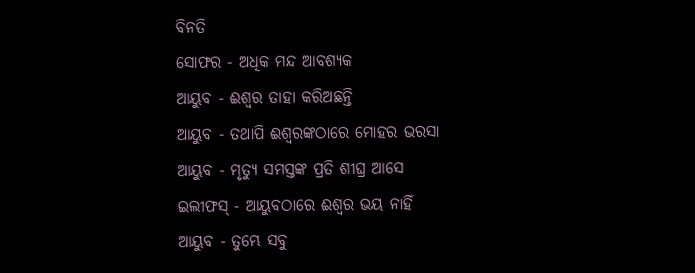ବିନତି
ସୋଫର - ଅଧିକ ମନ୍ଦ ଆବଶ୍ୟକ
ଆୟୁବ - ଈଶ୍ୱର ତାହା କରିଅଛନ୍ତି
ଆୟୁବ - ତଥାପି ଈଶ୍ୱରଙ୍କଠାରେ ମୋହର ଭରସା
ଆୟୁବ - ମୃତ୍ୟୁ ସମସ୍ତଙ୍କ ପ୍ରତି ଶୀଘ୍ର ଆସେ
ଇଲୀଫସ୍ - ଆୟୁବଠାରେ ଈଶ୍ୱର ଭୟ ନାହିଁ
ଆୟୁବ - ତୁମ୍ଭେ ସବୁ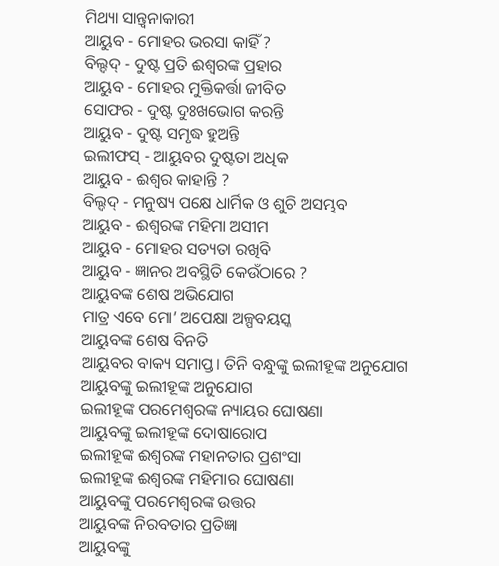ମିଥ୍ୟା ସାନ୍ତ୍ୱନାକାରୀ
ଆୟୁବ - ମୋହର ଭରସା କାହିଁ ?
ବିଲ୍ଦଦ୍ - ଦୁଷ୍ଟ ପ୍ରତି ଈଶ୍ୱରଙ୍କ ପ୍ରହାର
ଆୟୁବ - ମୋହର ମୁକ୍ତିକର୍ତ୍ତା ଜୀବିତ
ସୋଫର - ଦୁଷ୍ଟ ଦୁଃଖଭୋଗ କରନ୍ତି
ଆୟୁବ - ଦୁଷ୍ଟ ସମୃଦ୍ଧ ହୁଅନ୍ତି
ଇଲୀଫସ୍ - ଆୟୁବର ଦୁଷ୍ଟତା ଅଧିକ
ଆୟୁବ - ଈଶ୍ୱର କାହାନ୍ତି ?
ବିଲ୍ଦଦ୍ - ମନୁଷ୍ୟ ପକ୍ଷେ ଧାର୍ମିକ ଓ ଶୁଚି ଅସମ୍ଭବ
ଆୟୁବ - ଈଶ୍ୱରଙ୍କ ମହିମା ଅସୀମ
ଆୟୁବ - ମୋହର ସତ୍ୟତା ରଖିବି
ଆୟୁବ - ଜ୍ଞାନର ଅବସ୍ଥିତି କେଉଁଠାରେ ?
ଆୟୁବଙ୍କ ଶେଷ ଅଭିଯୋଗ
ମାତ୍ର ଏବେ ମୋ’ ଅପେକ୍ଷା ଅଳ୍ପବୟସ୍କ
ଆୟୁବଙ୍କ ଶେଷ ବିନତି
ଆୟୁବର ବାକ୍ୟ ସମାପ୍ତ। ତିନି ବନ୍ଧୁଙ୍କୁ ଇଲୀହୂଙ୍କ ଅନୁଯୋଗ
ଆୟୁବଙ୍କୁ ଇଲୀହୂଙ୍କ ଅନୁଯୋଗ
ଇଲୀହୂଙ୍କ ପରମେଶ୍ୱରଙ୍କ ନ୍ୟାୟର ଘୋଷଣା
ଆୟୁବଙ୍କୁ ଇଲୀହୂଙ୍କ ଦୋଷାରୋପ
ଇଲୀହୂଙ୍କ ଈଶ୍ୱରଙ୍କ ମହାନତାର ପ୍ରଶଂସା
ଇଲୀହୂଙ୍କ ଈଶ୍ୱରଙ୍କ ମହିମାର ଘୋଷଣା
ଆୟୁବଙ୍କୁ ପରମେଶ୍ୱରଙ୍କ ଉତ୍ତର
ଆୟୁବଙ୍କ ନିରବତାର ପ୍ରତିଜ୍ଞା
ଆୟୁବଙ୍କୁ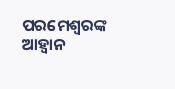ପରମେଶ୍ୱରଙ୍କ ଆହ୍ୱାନ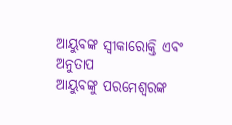ଆୟୁବଙ୍କ ସ୍ୱୀକାରୋକ୍ତି ଏବଂ ଅନୁତାପ
ଆୟୁବଙ୍କୁ ପରମେଶ୍ୱରଙ୍କ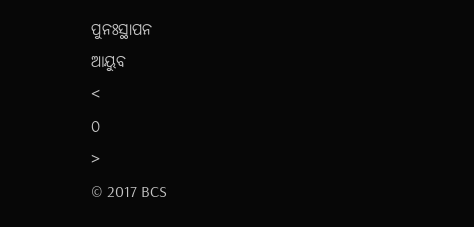ପୁନଃସ୍ଥାପନ
ଆୟୁବ
<
୦
>
© 2017 BCS